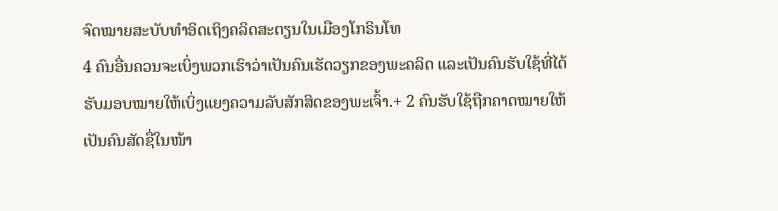ຈົດໝາຍສະບັບທຳອິດເຖິງຄລິດສະຕຽນໃນເມືອງໂກຣິນໂທ
4 ຄົນອື່ນຄວນຈະເບິ່ງພວກເຮົາວ່າເປັນຄົນເຮັດວຽກຂອງພະຄລິດ ແລະເປັນຄົນຮັບໃຊ້ທີ່ໄດ້ຮັບມອບໝາຍໃຫ້ເບິ່ງແຍງຄວາມລັບສັກສິດຂອງພະເຈົ້າ.+ 2 ຄົນຮັບໃຊ້ຖືກຄາດໝາຍໃຫ້ເປັນຄົນສັດຊື່ໃນໜ້າ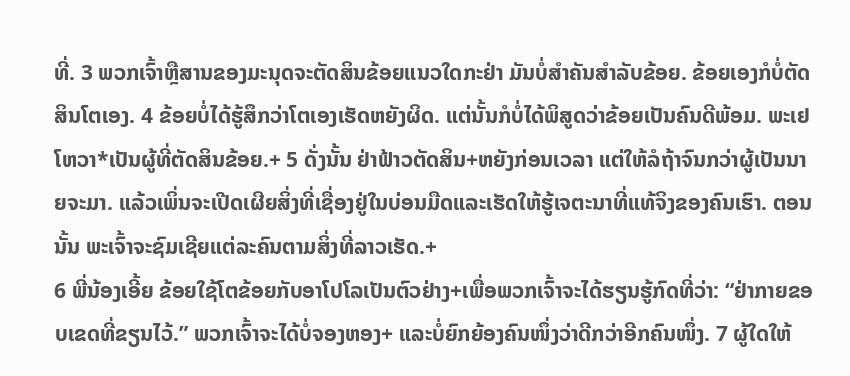ທີ່. 3 ພວກເຈົ້າຫຼືສານຂອງມະນຸດຈະຕັດສິນຂ້ອຍແນວໃດກະຢ່າ ມັນບໍ່ສຳຄັນສຳລັບຂ້ອຍ. ຂ້ອຍເອງກໍບໍ່ຕັດສິນໂຕເອງ. 4 ຂ້ອຍບໍ່ໄດ້ຮູ້ສຶກວ່າໂຕເອງເຮັດຫຍັງຜິດ. ແຕ່ນັ້ນກໍບໍ່ໄດ້ພິສູດວ່າຂ້ອຍເປັນຄົນດີພ້ອມ. ພະເຢໂຫວາ*ເປັນຜູ້ທີ່ຕັດສິນຂ້ອຍ.+ 5 ດັ່ງນັ້ນ ຢ່າຟ້າວຕັດສິນ+ຫຍັງກ່ອນເວລາ ແຕ່ໃຫ້ລໍຖ້າຈົນກວ່າຜູ້ເປັນນາຍຈະມາ. ແລ້ວເພິ່ນຈະເປີດເຜີຍສິ່ງທີ່ເຊື່ອງຢູ່ໃນບ່ອນມືດແລະເຮັດໃຫ້ຮູ້ເຈຕະນາທີ່ແທ້ຈິງຂອງຄົນເຮົາ. ຕອນນັ້ນ ພະເຈົ້າຈະຊົມເຊີຍແຕ່ລະຄົນຕາມສິ່ງທີ່ລາວເຮັດ.+
6 ພີ່ນ້ອງເອີ້ຍ ຂ້ອຍໃຊ້ໂຕຂ້ອຍກັບອາໂປໂລເປັນຕົວຢ່າງ+ເພື່ອພວກເຈົ້າຈະໄດ້ຮຽນຮູ້ກົດທີ່ວ່າ: “ຢ່າກາຍຂອບເຂດທີ່ຂຽນໄວ້.” ພວກເຈົ້າຈະໄດ້ບໍ່ຈອງຫອງ+ ແລະບໍ່ຍົກຍ້ອງຄົນໜຶ່ງວ່າດີກວ່າອີກຄົນໜຶ່ງ. 7 ຜູ້ໃດໃຫ້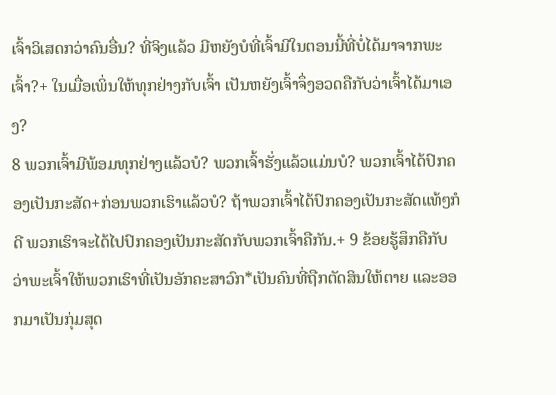ເຈົ້າວິເສດກວ່າຄົນອື່ນ? ທີ່ຈິງແລ້ວ ມີຫຍັງບໍທີ່ເຈົ້າມີໃນຕອນນີ້ທີ່ບໍ່ໄດ້ມາຈາກພະເຈົ້າ?+ ໃນເມື່ອເພິ່ນໃຫ້ທຸກຢ່າງກັບເຈົ້າ ເປັນຫຍັງເຈົ້າຈຶ່ງອວດຄືກັບວ່າເຈົ້າໄດ້ມາເອງ?
8 ພວກເຈົ້າມີພ້ອມທຸກຢ່າງແລ້ວບໍ? ພວກເຈົ້າຮັ່ງແລ້ວແມ່ນບໍ? ພວກເຈົ້າໄດ້ປົກຄອງເປັນກະສັດ+ກ່ອນພວກເຮົາແລ້ວບໍ? ຖ້າພວກເຈົ້າໄດ້ປົກຄອງເປັນກະສັດແທ້ໆກໍດີ ພວກເຮົາຈະໄດ້ໄປປົກຄອງເປັນກະສັດກັບພວກເຈົ້າຄືກັນ.+ 9 ຂ້ອຍຮູ້ສຶກຄືກັບວ່າພະເຈົ້າໃຫ້ພວກເຮົາທີ່ເປັນອັກຄະສາວົກ*ເປັນຄົນທີ່ຖືກຕັດສິນໃຫ້ຕາຍ ແລະອອກມາເປັນກຸ່ມສຸດ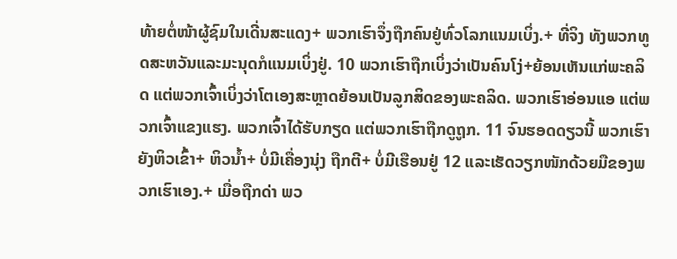ທ້າຍຕໍ່ໜ້າຜູ້ຊົມໃນເດີ່ນສະແດງ+ ພວກເຮົາຈຶ່ງຖືກຄົນຢູ່ທົ່ວໂລກແນມເບິ່ງ.+ ທີ່ຈິງ ທັງພວກທູດສະຫວັນແລະມະນຸດກໍແນມເບິ່ງຢູ່. 10 ພວກເຮົາຖືກເບິ່ງວ່າເປັນຄົນໂງ່+ຍ້ອນເຫັນແກ່ພະຄລິດ ແຕ່ພວກເຈົ້າເບິ່ງວ່າໂຕເອງສະຫຼາດຍ້ອນເປັນລູກສິດຂອງພະຄລິດ. ພວກເຮົາອ່ອນແອ ແຕ່ພວກເຈົ້າແຂງແຮງ. ພວກເຈົ້າໄດ້ຮັບກຽດ ແຕ່ພວກເຮົາຖືກດູຖູກ. 11 ຈົນຮອດດຽວນີ້ ພວກເຮົາຍັງຫິວເຂົ້າ+ ຫິວນ້ຳ+ ບໍ່ມີເຄື່ອງນຸ່ງ ຖືກຕີ+ ບໍ່ມີເຮືອນຢູ່ 12 ແລະເຮັດວຽກໜັກດ້ວຍມືຂອງພວກເຮົາເອງ.+ ເມື່ອຖືກດ່າ ພວ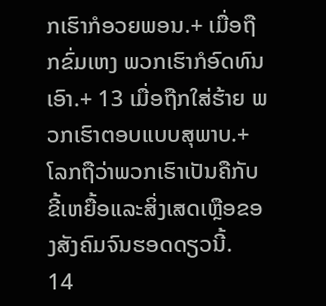ກເຮົາກໍອວຍພອນ.+ ເມື່ອຖືກຂົ່ມເຫງ ພວກເຮົາກໍອົດທົນເອົາ.+ 13 ເມື່ອຖືກໃສ່ຮ້າຍ ພວກເຮົາຕອບແບບສຸພາບ.+ ໂລກຖືວ່າພວກເຮົາເປັນຄືກັບຂີ້ເຫຍື້ອແລະສິ່ງເສດເຫຼືອຂອງສັງຄົມຈົນຮອດດຽວນີ້.
14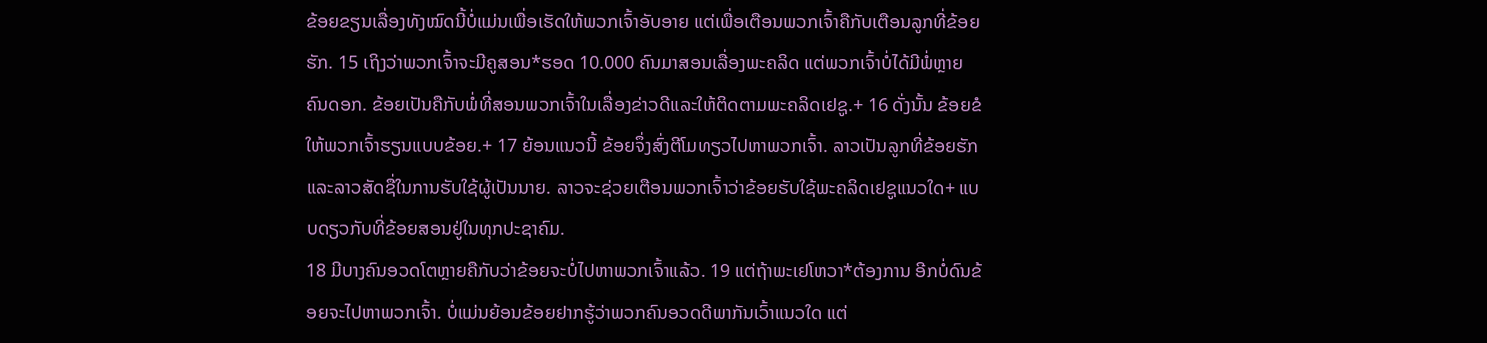ຂ້ອຍຂຽນເລື່ອງທັງໝົດນີ້ບໍ່ແມ່ນເພື່ອເຮັດໃຫ້ພວກເຈົ້າອັບອາຍ ແຕ່ເພື່ອເຕືອນພວກເຈົ້າຄືກັບເຕືອນລູກທີ່ຂ້ອຍຮັກ. 15 ເຖິງວ່າພວກເຈົ້າຈະມີຄູສອນ*ຮອດ 10.000 ຄົນມາສອນເລື່ອງພະຄລິດ ແຕ່ພວກເຈົ້າບໍ່ໄດ້ມີພໍ່ຫຼາຍຄົນດອກ. ຂ້ອຍເປັນຄືກັບພໍ່ທີ່ສອນພວກເຈົ້າໃນເລື່ອງຂ່າວດີແລະໃຫ້ຕິດຕາມພະຄລິດເຢຊູ.+ 16 ດັ່ງນັ້ນ ຂ້ອຍຂໍໃຫ້ພວກເຈົ້າຮຽນແບບຂ້ອຍ.+ 17 ຍ້ອນແນວນີ້ ຂ້ອຍຈຶ່ງສົ່ງຕີໂມທຽວໄປຫາພວກເຈົ້າ. ລາວເປັນລູກທີ່ຂ້ອຍຮັກແລະລາວສັດຊື່ໃນການຮັບໃຊ້ຜູ້ເປັນນາຍ. ລາວຈະຊ່ວຍເຕືອນພວກເຈົ້າວ່າຂ້ອຍຮັບໃຊ້ພະຄລິດເຢຊູແນວໃດ+ ແບບດຽວກັບທີ່ຂ້ອຍສອນຢູ່ໃນທຸກປະຊາຄົມ.
18 ມີບາງຄົນອວດໂຕຫຼາຍຄືກັບວ່າຂ້ອຍຈະບໍ່ໄປຫາພວກເຈົ້າແລ້ວ. 19 ແຕ່ຖ້າພະເຢໂຫວາ*ຕ້ອງການ ອີກບໍ່ດົນຂ້ອຍຈະໄປຫາພວກເຈົ້າ. ບໍ່ແມ່ນຍ້ອນຂ້ອຍຢາກຮູ້ວ່າພວກຄົນອວດດີພາກັນເວົ້າແນວໃດ ແຕ່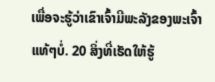ເພື່ອຈະຮູ້ວ່າເຂົາເຈົ້າມີພະລັງຂອງພະເຈົ້າແທ້ໆບໍ່. 20 ສິ່ງທີ່ເຮັດໃຫ້ຮູ້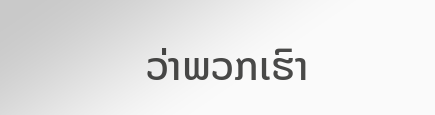ວ່າພວກເຮົາ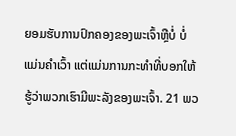ຍອມຮັບການປົກຄອງຂອງພະເຈົ້າຫຼືບໍ່ ບໍ່ແມ່ນຄຳເວົ້າ ແຕ່ແມ່ນການກະທຳທີ່ບອກໃຫ້ຮູ້ວ່າພວກເຮົາມີພະລັງຂອງພະເຈົ້າ. 21 ພວ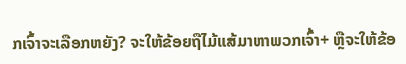ກເຈົ້າຈະເລືອກຫຍັງ? ຈະໃຫ້ຂ້ອຍຖືໄມ້ແສ້ມາຫາພວກເຈົ້າ+ ຫຼືຈະໃຫ້ຂ້ອ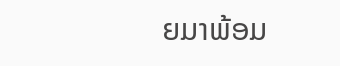ຍມາພ້ອມ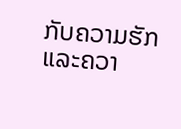ກັບຄວາມຮັກແລະຄວາ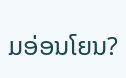ມອ່ອນໂຍນ?